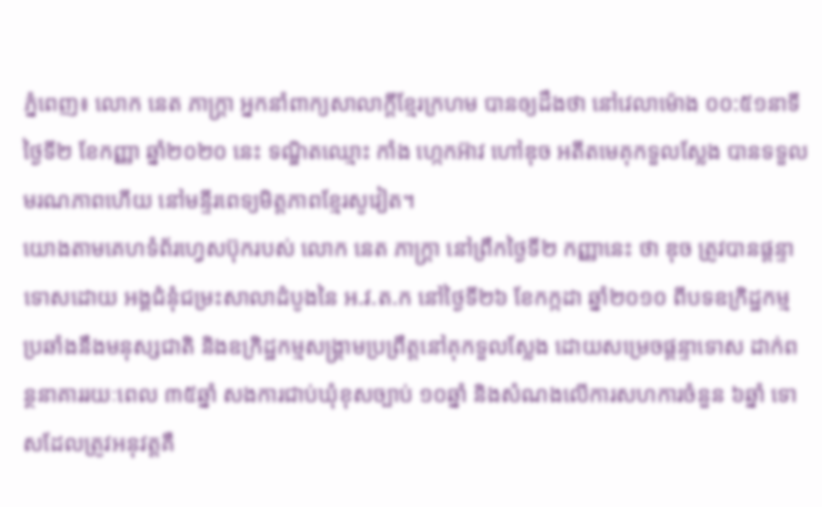ភ្នំពេញ៖ លោក នេត ភាក្ត្រា អ្នកនាំពាក្យសាលាក្តីខ្មែរក្រហម បានឲ្យដឹងថា នៅវេលាម៉ោង ០០:៥១នាទី ថ្ងៃទី២ ខែកញ្ញា ឆ្នាំ២០២០ នេះ ទណ្ឌិតឈ្មោះ កាំង ហ្កេកអ៊ាវ ហៅឌុច អតីតមេគុកទួលស្លែង បានទទួលមរណភាពហើយ នៅមន្ទីរពេទ្យមិត្តភាពខ្មែរសូវៀត។
យោងតាមគេហទំព័រហ្វេសប៊ុករបស់ លោក នេត ភាក្ត្រា នៅព្រឹកថ្ងៃទី២ កញ្ញានេះ ថា ឌុច ត្រូវបានផ្តន្ទាទោសដោយ អង្គជំនុំជម្រះសាលាដំបូងនៃ អ.វ.ត.ក នៅថ្ងៃទី២៦ ខែកក្កដា ឆ្នាំ២០១០ ពីបទឧក្រិដ្ឋកម្មប្រឆាំងនឹងមនុស្សជាតិ និងឧក្រិដ្ឋកម្មសង្គ្រាមប្រព្រឹត្តនៅគុកទួលស្លែង ដោយសម្រេចផ្តន្ទាទោស ដាក់ពន្ថនាគាររយៈពេល ៣៥ឆ្នាំ សងការជាប់ឃុំខុសច្បាប់ ១០ឆ្នាំ និងសំណងលើការសហការចំនួន ៦ឆ្នាំ ទោសដែលត្រូវអនុវត្តគឺ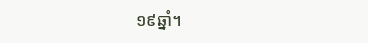១៩ឆ្នាំ។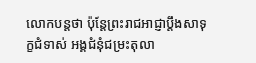លោកបន្ដថា ប៉ុន្តែព្រះរាជអាជ្ញាប្តឹងសាទុក្ខជំទាស់ អង្គជំនុំជម្រះតុលា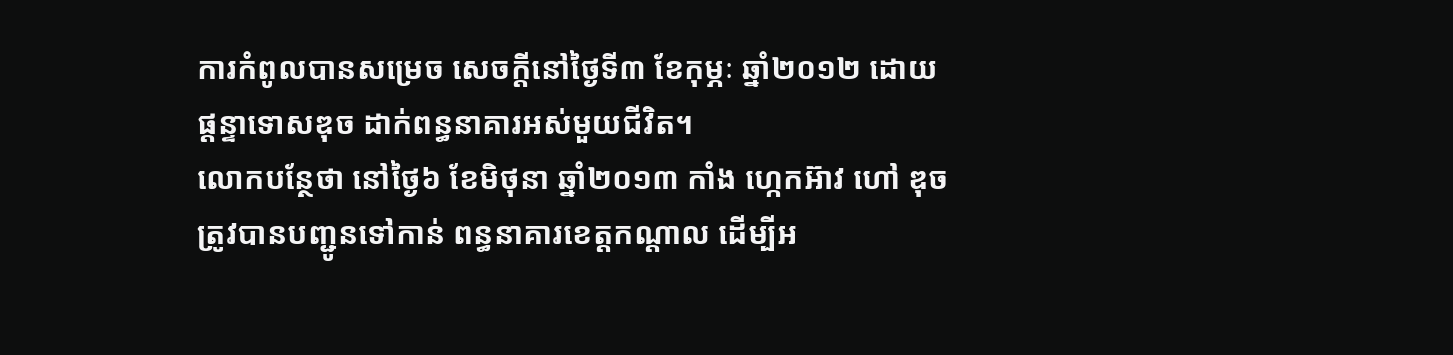ការកំពូលបានសម្រេច សេចក្តីនៅថ្ងៃទី៣ ខែកុម្ភៈ ឆ្នាំ២០១២ ដោយផ្តន្ទាទោសឌុច ដាក់ពន្ធនាគារអស់មួយជីវិត។
លោកបន្ថែថា នៅថ្ងៃ៦ ខែមិថុនា ឆ្នាំ២០១៣ កាំង ហ្កេកអ៊ាវ ហៅ ឌុច ត្រូវបានបញ្ជូនទៅកាន់ ពន្ធនាគារខេត្តកណ្តាល ដើម្បីអ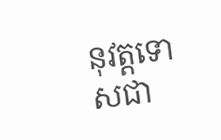នុវត្តទោសជា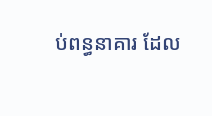ប់ពន្ធនាគារ ដែល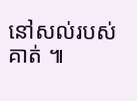នៅសល់របស់គាត់ ៕